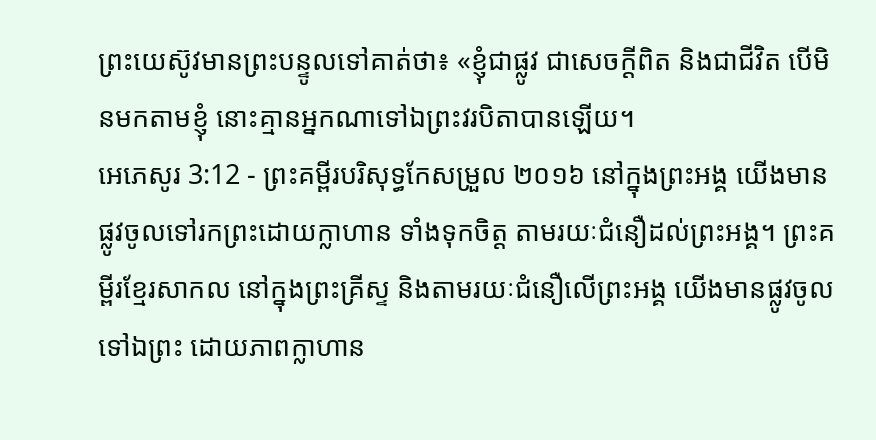ព្រះយេស៊ូវមានព្រះបន្ទូលទៅគាត់ថា៖ «ខ្ញុំជាផ្លូវ ជាសេចក្តីពិត និងជាជីវិត បើមិនមកតាមខ្ញុំ នោះគ្មានអ្នកណាទៅឯព្រះវរបិតាបានឡើយ។
អេភេសូរ 3:12 - ព្រះគម្ពីរបរិសុទ្ធកែសម្រួល ២០១៦ នៅក្នុងព្រះអង្គ យើងមានផ្លូវចូលទៅរកព្រះដោយក្លាហាន ទាំងទុកចិត្ត តាមរយៈជំនឿដល់ព្រះអង្គ។ ព្រះគម្ពីរខ្មែរសាកល នៅក្នុងព្រះគ្រីស្ទ និងតាមរយៈជំនឿលើព្រះអង្គ យើងមានផ្លូវចូលទៅឯព្រះ ដោយភាពក្លាហាន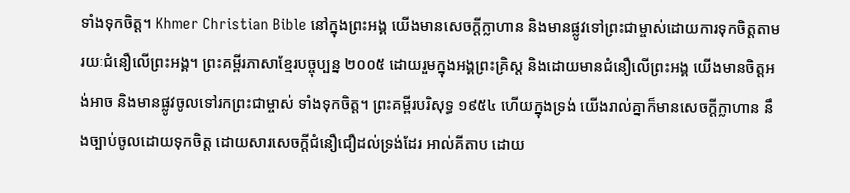ទាំងទុកចិត្ត។ Khmer Christian Bible នៅក្នុងព្រះអង្គ យើងមានសេចក្ដីក្លាហាន និងមានផ្លូវទៅព្រះជាម្ចាស់ដោយការទុកចិត្ដតាមរយៈជំនឿលើព្រះអង្គ។ ព្រះគម្ពីរភាសាខ្មែរបច្ចុប្បន្ន ២០០៥ ដោយរួមក្នុងអង្គព្រះគ្រិស្ត និងដោយមានជំនឿលើព្រះអង្គ យើងមានចិត្តអង់អាច និងមានផ្លូវចូលទៅរកព្រះជាម្ចាស់ ទាំងទុកចិត្ត។ ព្រះគម្ពីរបរិសុទ្ធ ១៩៥៤ ហើយក្នុងទ្រង់ យើងរាល់គ្នាក៏មានសេចក្ដីក្លាហាន នឹងច្បាប់ចូលដោយទុកចិត្ត ដោយសារសេចក្ដីជំនឿជឿដល់ទ្រង់ដែរ អាល់គីតាប ដោយ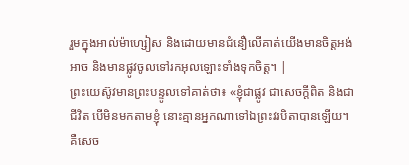រួមក្នុងអាល់ម៉ាហ្សៀស និងដោយមានជំនឿលើគាត់យើងមានចិត្ដអង់អាច និងមានផ្លូវចូលទៅរកអុលឡោះទាំងទុកចិត្ដ។ |
ព្រះយេស៊ូវមានព្រះបន្ទូលទៅគាត់ថា៖ «ខ្ញុំជាផ្លូវ ជាសេចក្តីពិត និងជាជីវិត បើមិនមកតាមខ្ញុំ នោះគ្មានអ្នកណាទៅឯព្រះវរបិតាបានឡើយ។
គឺសេច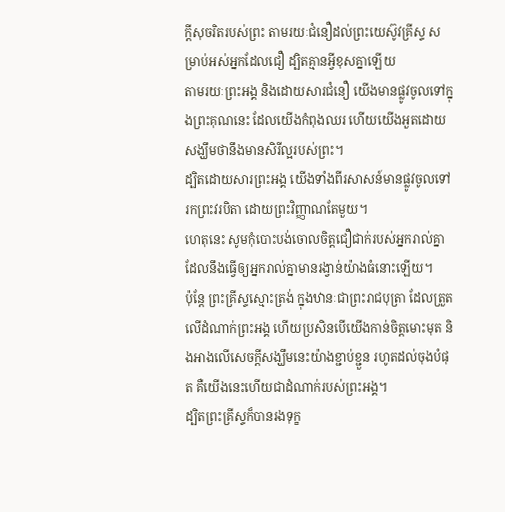ក្តីសុចរិតរបស់ព្រះ តាមរយៈជំនឿដល់ព្រះយេស៊ូវគ្រីស្ទ សម្រាប់អស់អ្នកដែលជឿ ដ្បិតគ្មានអ្វីខុសគ្នាឡើយ
តាមរយៈព្រះអង្គ និងដោយសារជំនឿ យើងមានផ្លូវចូលទៅក្នុងព្រះគុណនេះ ដែលយើងកំពុងឈរ ហើយយើងអួតដោយសង្ឃឹមថានឹងមានសិរីល្អរបស់ព្រះ។
ដ្បិតដោយសារព្រះអង្គ យើងទាំងពីរសាសន៍មានផ្លូវចូលទៅរកព្រះវរបិតា ដោយព្រះវិញ្ញាណតែមួយ។
ហេតុនេះ សូមកុំបោះបង់ចោលចិត្តជឿជាក់របស់អ្នករាល់គ្នា ដែលនឹងធ្វើឲ្យអ្នករាល់គ្នាមានរង្វាន់យ៉ាងធំនោះឡើយ។
ប៉ុន្តែ ព្រះគ្រីស្ទស្មោះត្រង់ ក្នុងឋានៈជាព្រះរាជបុត្រា ដែលត្រួតលើដំណាក់ព្រះអង្គ ហើយប្រសិនបើយើងកាន់ចិត្តមោះមុត និងអាងលើសេចក្តីសង្ឃឹមនេះយ៉ាងខ្ជាប់ខ្ជួន រហូតដល់ចុងបំផុត គឺយើងនេះហើយជាដំណាក់របស់ព្រះអង្គ។
ដ្បិតព្រះគ្រីស្ទក៏បានរងទុក្ខ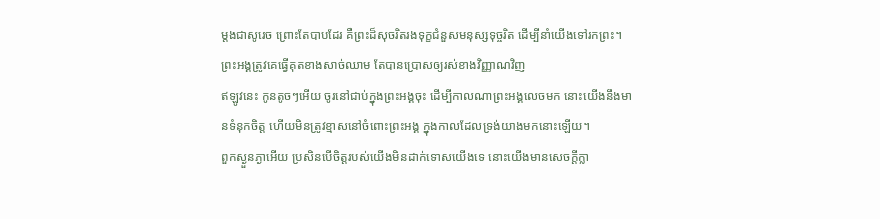ម្តងជាសូរេច ព្រោះតែបាបដែរ គឺព្រះដ៏សុចរិតរងទុក្ខជំនួសមនុស្សទុច្ចរិត ដើម្បីនាំយើងទៅរកព្រះ។ ព្រះអង្គត្រូវគេធ្វើគុតខាងសាច់ឈាម តែបានប្រោសឲ្យរស់ខាងវិញ្ញាណវិញ
ឥឡូវនេះ កូនតូចៗអើយ ចូរនៅជាប់ក្នុងព្រះអង្គចុះ ដើម្បីកាលណាព្រះអង្គលេចមក នោះយើងនឹងមានទំនុកចិត្ត ហើយមិនត្រូវខ្មាសនៅចំពោះព្រះអង្គ ក្នុងកាលដែលទ្រង់យាងមកនោះឡើយ។
ពួកស្ងួនភ្ងាអើយ ប្រសិនបើចិត្តរបស់យើងមិនដាក់ទោសយើងទេ នោះយើងមានសេចក្ដីក្លា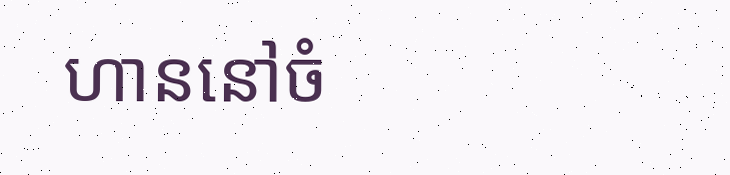ហាននៅចំ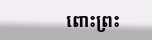ពោះព្រះ